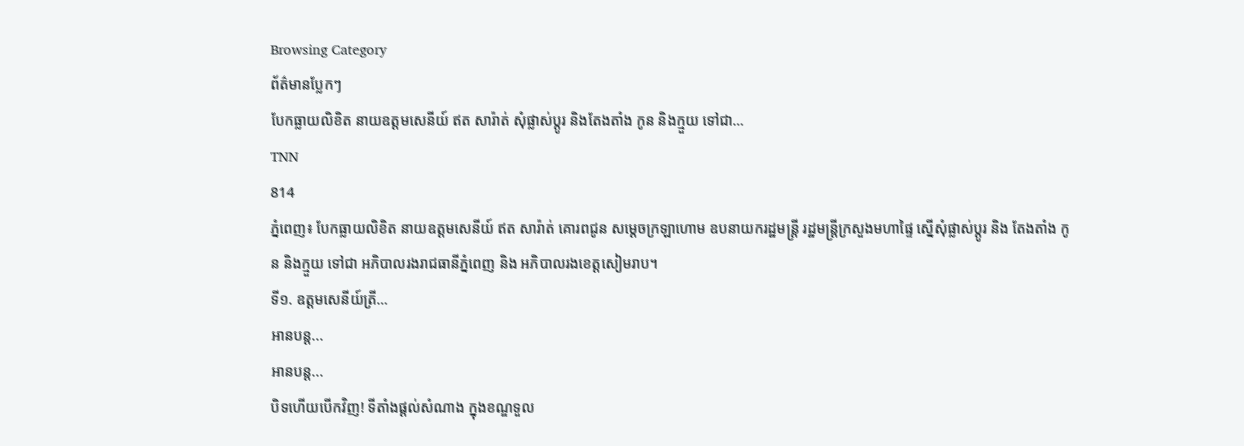Browsing Category
ព័ត៌មានប្លែកៗ
បែកធ្លាយលិខិត នាយឧត្តមសេនីយ៍ ឥត សារ៉ាត់ សុំផ្លាស់ប្ដូរ និងតែងតាំង កូន និងក្មួយ ទៅជា…
TNN
814
ភ្នំពេញ៖ បែកធ្លាយលិខិត នាយឧត្តមសេនីយ៍ ឥត សារ៉ាត់ គោរពជូន សម្តេចក្រឡាហោម ឧបនាយករដ្ឋមន្ត្រី រដ្ឋមន្ត្រីក្រសួងមហាផ្ទៃ ស្នើសុំផ្លាស់ប្ដូរ និង តែងតាំង កូន និងក្មួយ ទៅជា អភិបាលរងរាជធានីភ្នំពេញ និង អភិបាលរងខេត្តសៀមរាប។
ទី១. ឧត្តមសេនីយ៍ត្រី…
អានបន្ត...
អានបន្ត...
បិទហើយបើកវិញ! ទីតាំងផ្តល់សំណាង ក្នុងខណ្ឌទួល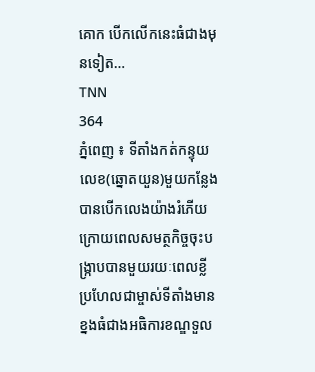គោក បើកលើកនេះធំជាងមុនទៀត…
TNN
364
ភ្នំពេញ ៖ ទីតាំងកត់កន្ទុយលេខ(ឆ្នោតយួន)មួយកន្លែងបានបើកលេងយ៉ាងរំភើយ ក្រោយពេលសមត្ថកិច្ចចុះបង្ក្រាបបានមួយរយៈពេលខ្លី ប្រហែលជាម្ចាស់ទីតាំងមានខ្នងធំជាងអធិការខណ្ឌទួល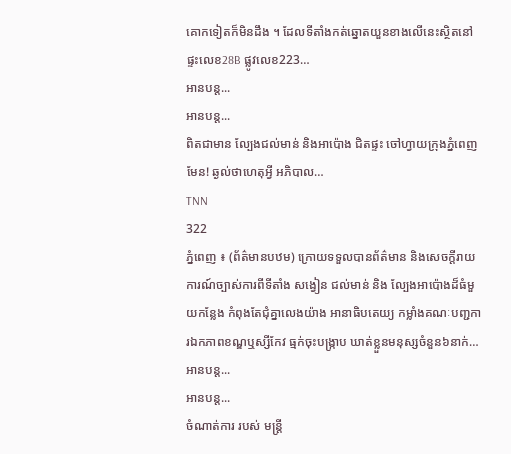គោកទៀតក៏មិនដឹង ។ ដែលទីតាំងកត់ឆ្នោតយួនខាងលើនេះស្ថិតនៅផ្ទះលេខ28B ផ្លូវលេខ223…
អានបន្ត...
អានបន្ត...
ពិតជាមាន ល្បែងជល់មាន់ និងអាប៉ោង ជិតផ្ទះ ចៅហ្វាយក្រុងភ្នំពេញ មែន! ឆ្ងល់ថាហេតុអ្វី អភិបាល…
TNN
322
ភ្នំពេញ ៖ (ព័ត៌មានបឋម) ក្រោយទទួលបានព័ត៌មាន និងសេចក្ដីរាយការណ៍ច្បាស់ការពីទីតាំង សង្វៀន ជល់មាន់ និង ល្បែងអាប៉ោងដ៏ធំមួយកន្លែង កំពុងតែជុំគ្នាលេងយ៉ាង អានាធិបតេយ្យ កម្លាំងគណៈបញ្ជការឯកភាពខណ្ឌឬស្សីកែវ ធ្មក់ចុះបង្ក្រាប ឃាត់ខ្លួនមនុស្សចំនួន៦នាក់…
អានបន្ត...
អានបន្ត...
ចំណាត់ការ របស់ មន្ត្រី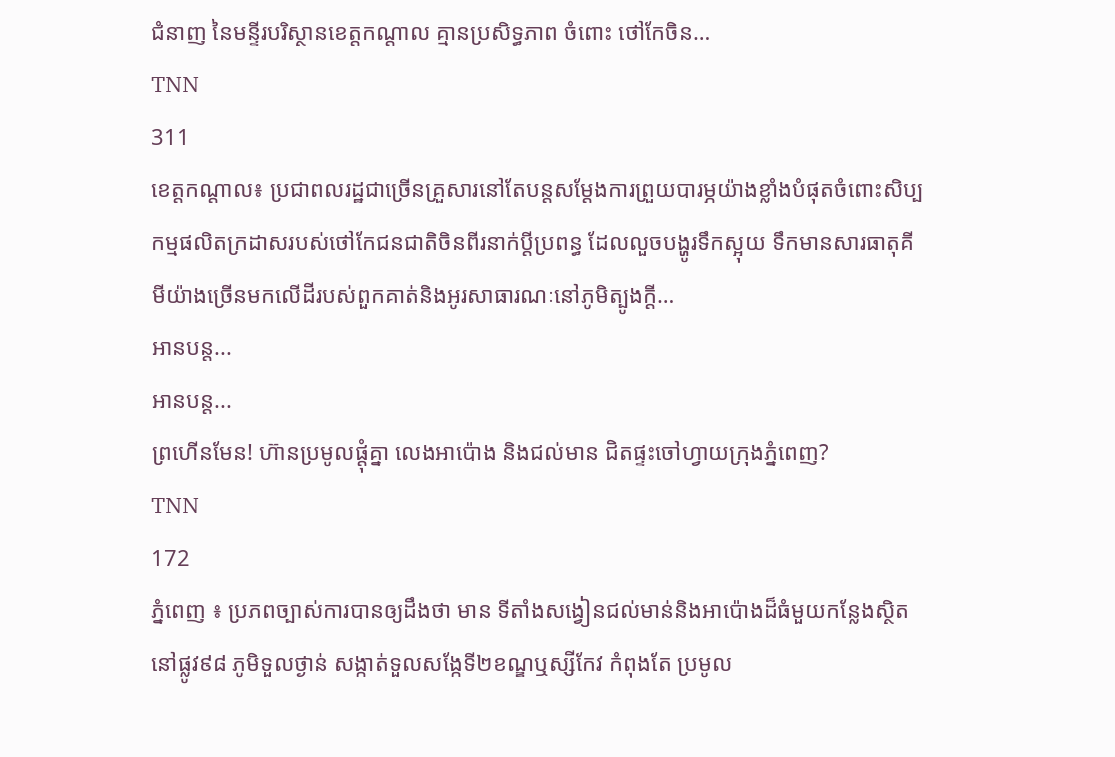ជំនាញ នៃមន្ទីរបរិស្ថានខេត្តកណ្តាល គ្មានប្រសិទ្ធភាព ចំពោះ ថៅកែចិន…
TNN
311
ខេត្តកណ្តាល៖ ប្រជាពលរដ្ឋជាច្រើនគ្រួសារនៅតែបន្តសម្ដែងការព្រួយបារម្ភយ៉ាងខ្លាំងបំផុតចំពោះសិប្បកម្មផលិតក្រដាសរបស់ថៅកែជនជាតិចិនពីរនាក់ប្ដីប្រពន្ធ ដែលលួចបង្ហូរទឹកស្អុយ ទឹកមានសារធាតុគីមីយ៉ាងច្រើនមកលើដីរបស់ពួកគាត់និងអូរសាធារណៈនៅភូមិត្បូងក្ដី…
អានបន្ត...
អានបន្ត...
ព្រហើនមែន! ហ៊ានប្រមូលផ្តុំគ្នា លេងអាប៉ោង និងជល់មាន ជិតផ្ទះចៅហ្វាយក្រុងភ្នំពេញ?
TNN
172
ភ្នំពេញ ៖ ប្រភពច្បាស់ការបានឲ្យដឹងថា មាន ទីតាំងសង្វៀនជល់មាន់និងអាប៉ោងដ៏ធំមួយកន្លែងស្ថិតនៅផ្លូវ៩៨ ភូមិទួលថ្ងាន់ សង្កាត់ទួលសង្កែទី២ខណ្ឌឬស្សីកែវ កំពុងតែ ប្រមូល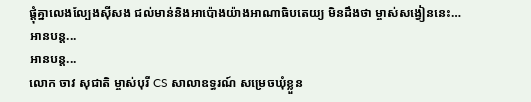ផ្ដុំគ្នាលេងល្បែងសុីសង ជល់មាន់និងអាប៉ោងយ៉ាងអាណាធិបតេយ្យ មិនដឹងថា ម្ចាស់សង្វៀននេះ…
អានបន្ត...
អានបន្ត...
លោក ចាវ សុជាតិ ម្ចាស់បុរី CS សាលាឧទ្ធរណ៍ សម្រេចឃុំខ្លួន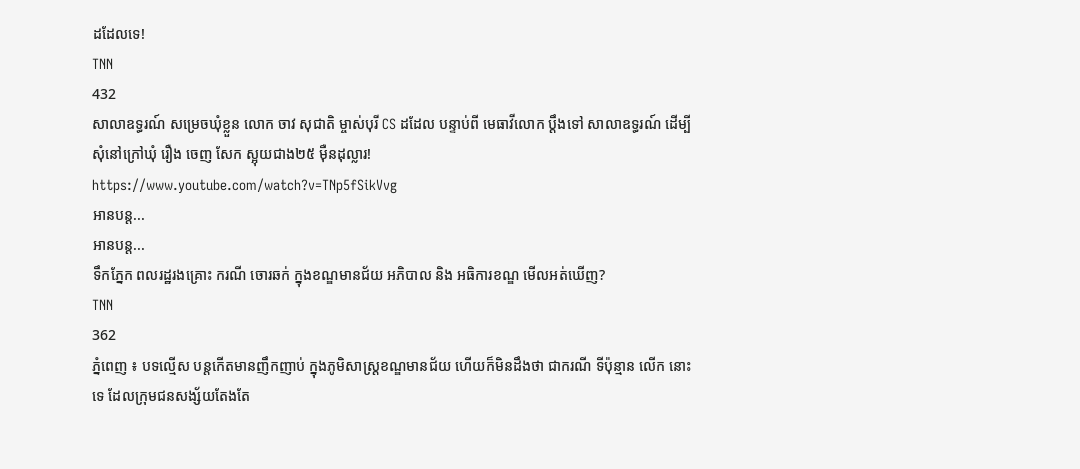ដដែលទេ!
TNN
432
សាលាឧទ្ធរណ៍ សម្រេចឃុំខ្លួន លោក ចាវ សុជាតិ ម្ចាស់បុរី CS ដដែល បន្ទាប់ពី មេធាវីលោក ប្ដឹងទៅ សាលាឧទ្ធរណ៍ ដេីម្បីសុំនៅក្រៅឃុំ រឿង ចេញ សែក ស្អុយជាង២៥ ម៉ឺនដុល្លារ!
https://www.youtube.com/watch?v=TNp5fSikVvg
អានបន្ត...
អានបន្ត...
ទឹកភ្នែក ពលរដ្ឋរងគ្រោះ ករណី ចោរឆក់ ក្នុងខណ្ឌមានជ័យ អភិបាល និង អធិការខណ្ឌ មើលអត់ឃើញ?
TNN
362
ភ្នំពេញ ៖ បទល្មើស បន្តកើតមានញឹកញាប់ ក្នុងភូមិសាស្ត្រខណ្ឌមានជ័យ ហើយក៏មិនដឹងថា ជាករណី ទីប៉ុន្មាន លើក នោះទេ ដែលក្រុមជនសង្ស័យតែងតែ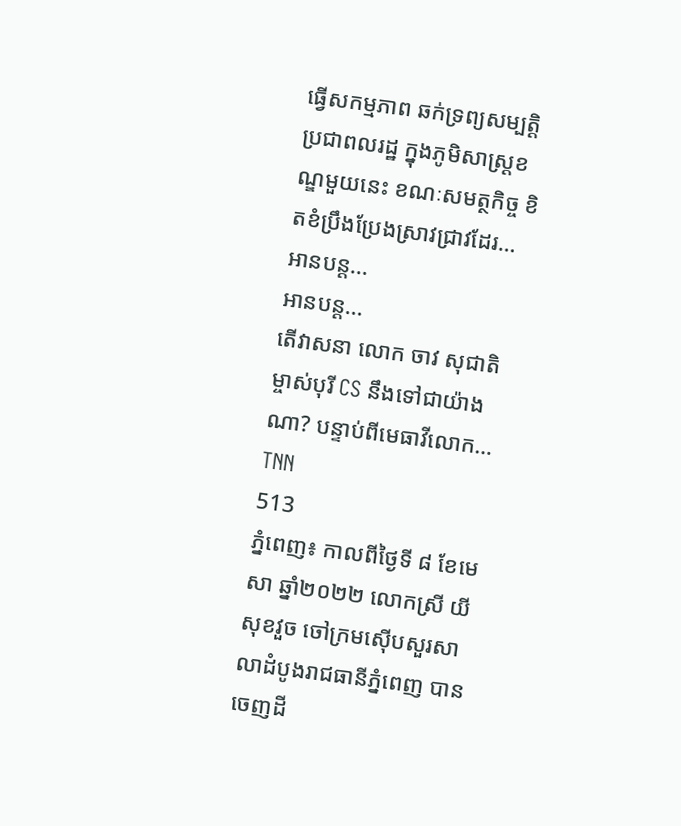ធ្វើសកម្មភាព ឆក់ទ្រព្យសម្បត្ដិប្រជាពលរដ្ឋ ក្នុងភូមិសាស្ត្រខណ្ឌមួយនេះ ខណៈសមត្ថកិច្ច ខិតខំប្រឹងប្រែងស្រាវជ្រាវដែរ…
អានបន្ត...
អានបន្ត...
តើវាសនា លោក ចាវ សុជាតិ ម្ចាស់បុរី CS នឹងទៅជាយ៉ាងណា? បន្ទាប់ពីមេធាវីលោក…
TNN
513
ភ្នំពេញ៖ កាលពីថ្ងៃទី ៨ ខែមេសា ឆ្នាំ២០២២ លោកស្រី យី សុខវួច ចៅក្រមស៊េីបសួរសាលាដំបូងរាជធានីភ្នំពេញ បានចេញដី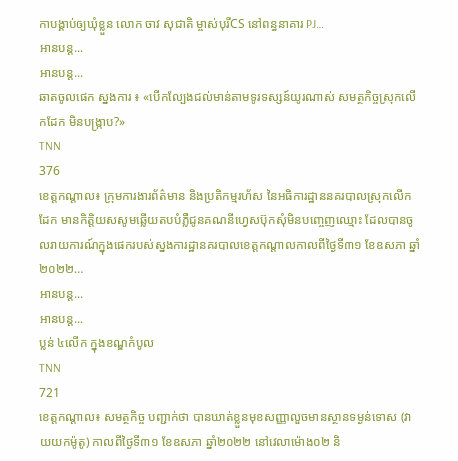កាបង្គាប់ឲ្យឃុំខ្លួន លោក ចាវ សុជាតិ ម្ចាស់បុរីCS នៅពន្ធនាគារ PJ…
អានបន្ត...
អានបន្ត...
ឆាតចូលផេក ស្នងការ ៖ «បើកល្បែងជល់មាន់តាមទូរទស្សន៍យូរណាស់ សមត្ថកិច្ចស្រុកលើកដែក មិនបង្ក្រាប?»
TNN
376
ខេត្តកណ្តាល៖ ក្រុមការងារព័ត៌មាន និងប្រតិកម្មរហ័ស នៃអធិការដ្ឋាននគរបាលស្រុកលើកដែក មានកិត្តិយសសូមឆ្លើយតបបំភ្លឺជូនគណនីហ្វេសប៊ុកសុំមិនបញ្ចេញឈ្មោះ ដែលបានចូលរាយការណ៍ក្នុងផេករបស់ស្នងការដ្ឋានគរបាលខេត្តកណ្តាលកាលពីថ្ងៃទី៣១ ខែឧសភា ឆ្នាំ២០២២…
អានបន្ត...
អានបន្ត...
ប្លន់ ៤លើក ក្នុងខណ្ឌកំបូល
TNN
721
ខេត្តកណ្តាល៖ សមត្ថកិច្ច បញ្ជាក់ថា បានឃាត់ខ្លួនមុខសញ្ញាលួចមានស្ថានទម្ងន់ទោស (វាយយកម៉ូតូ) កាលពីថ្ងៃទី៣១ ខែឧសភា ឆ្នាំ២០២២ នៅវេលាម៉ោង០២ និ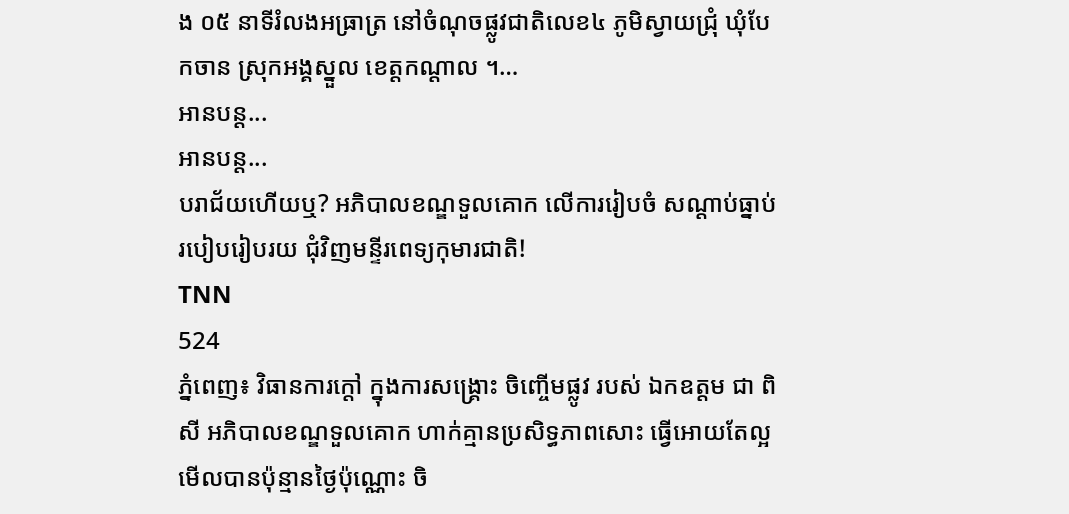ង ០៥ នាទីរំលងអធ្រាត្រ នៅចំណុចផ្លូវជាតិលេខ៤ ភូមិស្វាយជ្រុំ ឃុំបែកចាន ស្រុកអង្គស្នួល ខេត្តកណ្តាល ។…
អានបន្ត...
អានបន្ត...
បរាជ័យហើយឬ? អភិបាលខណ្ឌទួលគោក លើការរៀបចំ សណ្តាប់ធ្នាប់ របៀបរៀបរយ ជុំវិញមន្ទីរពេទ្យកុមារជាតិ!
TNN
524
ភ្នំពេញ៖ វិធានការក្តៅ ក្នុងការសង្គ្រោះ ចិញ្ចើមផ្លូវ របស់ ឯកឧត្តម ជា ពិសី អភិបាលខណ្ឌទួលគោក ហាក់គ្មានប្រសិទ្ធភាពសោះ ធ្វើអោយតែល្អមើលបានប៉ុន្មានថ្ងៃប៉ុណ្ណោះ ចិ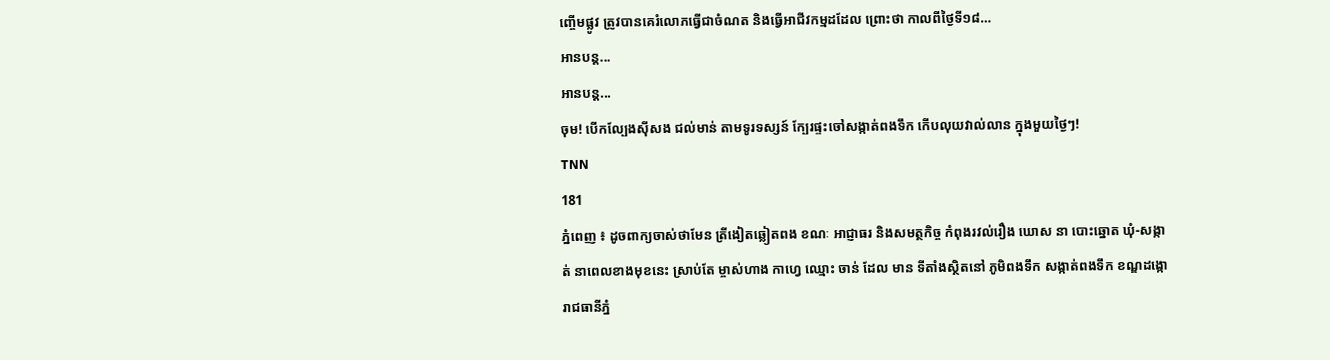ញ្ចើមផ្លូវ ត្រូវបានគេរំលោភធ្វើជាចំណត និងធ្វើអាជីវកម្មដដែល ព្រោះថា កាលពីថ្ងៃទី១៨…
អានបន្ត...
អានបន្ត...
ចុម! បើកល្បែងស៊ីសង ជល់មាន់ តាមទូរទស្សន៍ ក្បែរផ្ទះចៅសង្កាត់ពងទឹក កើបលុយវាល់លាន ក្នុងមួយថ្ងៃៗ!
TNN
181
ភ្នំពេញ ៖ ដូចពាក្យចាស់ថាមែន ត្រីងៀតឆ្លៀតពង ខណៈ អាជ្ញាធរ និងសមត្ថកិច្ច កំពុងរវល់រឿង ឃោស នា បោះឆ្នោត ឃុំ-សង្កាត់ នាពេលខាងមុខនេះ ស្រាប់តែ ម្ចាស់ហាង កាហ្វេ ឈ្មោះ ចាន់ ដែល មាន ទីតាំងស្ថិតនៅ ភូមិពងទឹក សង្កាត់ពងទឹក ខណ្ឌដង្កោ រាជធានីភ្នំ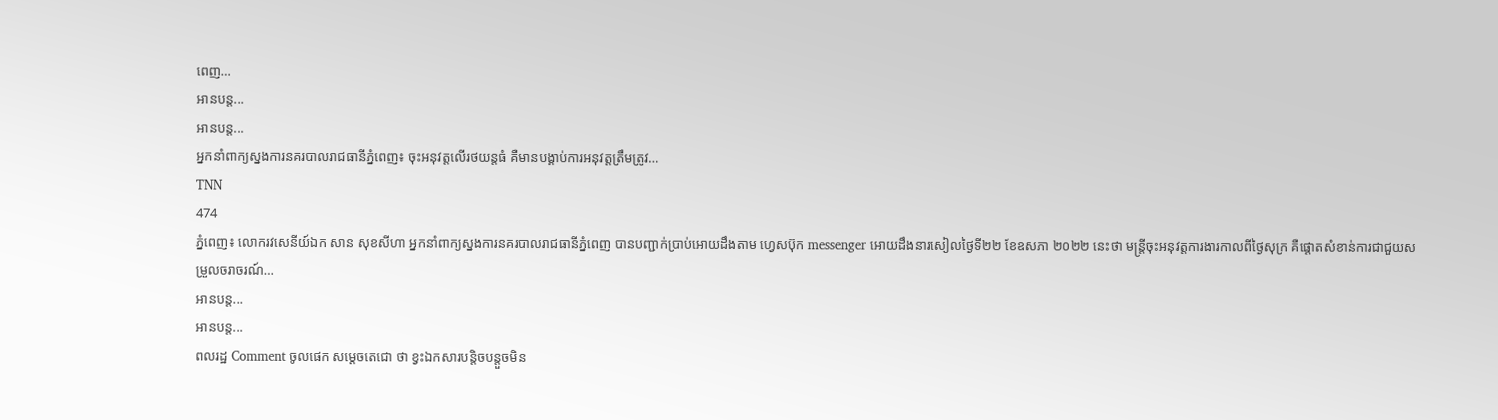ពេញ…
អានបន្ត...
អានបន្ត...
អ្នកនាំពាក្យស្នងការនគរបាលរាជធានីភ្នំពេញ៖ ចុះអនុវត្តលើរថយន្តធំ គឺមានបង្គាប់ការអនុវត្តត្រឹមត្រូវ…
TNN
474
ភ្នំពេញ៖ លោករវសេនីយ៍ឯក សាន សុខសីហា អ្នកនាំពាក្យស្នងការនគរបាលរាជធានីភ្នំពេញ បានបញ្ជាក់ប្រាប់អោយដឹងតាម ហ្វេសប៊ុក messenger អោយដឹងនារសៀលថ្ងៃទី២២ ខែឧសភា ២០២២ នេះថា មន្ត្រីចុះអនុវត្តការងារកាលពីថ្ងៃសុក្រ គឺផ្តោតសំខាន់ការជាជួយសម្រួលចរាចរណ៍…
អានបន្ត...
អានបន្ត...
ពលរដ្ឋ Comment ចូលផេក សម្ដេចតេជោ ថា ខ្វះឯកសារបន្ដិចបន្តួចមិន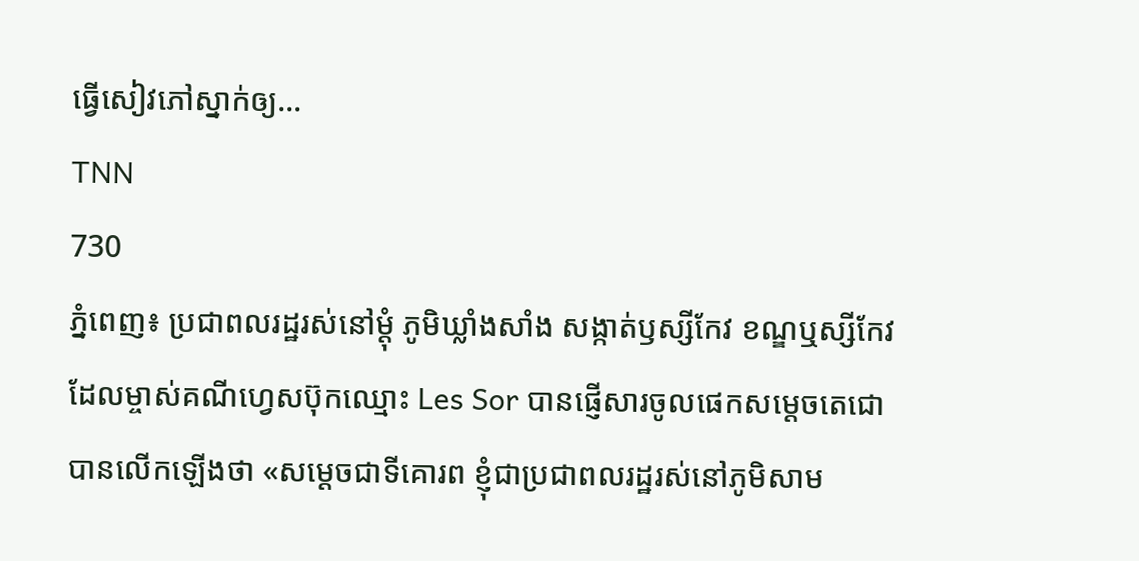ធ្វើសៀវភៅស្នាក់ឲ្យ…
TNN
730
ភ្នំពេញ៖ ប្រជាពលរដ្ឋរស់នៅម្តុំ ភូមិឃ្លាំងសាំង សង្កាត់ឫស្សីកែវ ខណ្ឌឬស្សីកែវ ដែលម្ចាស់គណីហ្វេសប៊ុកឈ្មោះ Les Sor បានផ្ញើសារចូលផេកសម្តេចតេជោ បានលើកឡើងថា «សម្តេចជាទីគោរព ខ្ញុំជាប្រជាពលរដ្ឋរស់នៅភូមិសាម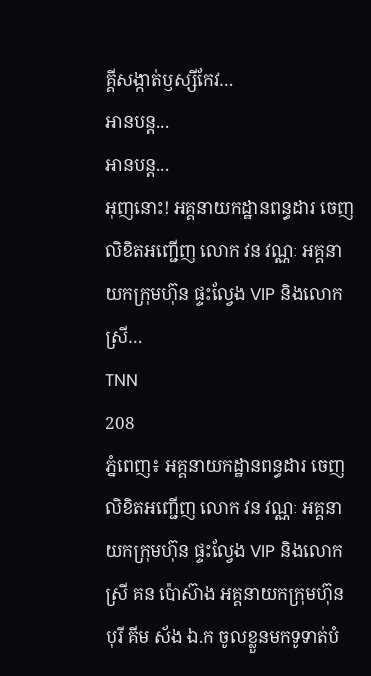គ្គីសង្កាត់ឫស្សីកែវ…
អានបន្ត...
អានបន្ត...
អុញនោះ! អគ្គនាយកដ្ឋានពន្ធដារ ចេញលិខិតអញ្ជើញ លោក វន វណ្ណៈ អគ្គនាយកក្រុមហ៊ុន ផ្ទះល្វែង VIP និងលោកស្រី…
TNN
208
ភ្នំពេញ៖ អគ្គនាយកដ្ឋានពន្ធដារ ចេញលិខិតអញ្ជើញ លោក វន វណ្ណៈ អគ្គនាយកក្រុមហ៊ុន ផ្ទះល្វែង VIP និងលោកស្រី គន ប៉ោស៊ាង អគ្គនាយកក្រុមហ៊ុន បុរី គីម ស័ង ឯ.ក ចូលខ្លួនមកទូទាត់បំ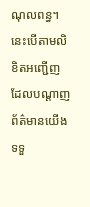ណុលពន្ធ។
នេះបើតាមលិខិតអញ្ជើញ ដែលបណ្ដាញព័ត៌មានយើង ទទួ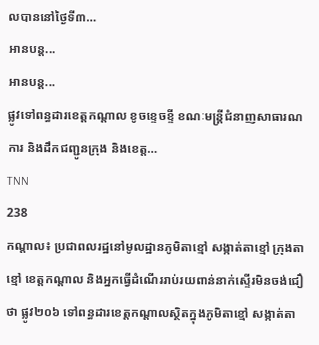លបាននៅថ្ងៃទី៣…
អានបន្ត...
អានបន្ត...
ផ្លូវទៅពន្ធដារខេត្តកណ្តាល ខូចខ្ទេចខ្ទី ខណៈមន្ត្រីជំនាញសាធារណការ និងដឹកជញ្ជូនក្រុង និងខេត្ត…
TNN
238
កណ្តាល៖ ប្រជាពលរដ្ឋនៅមូលដ្ឋានភូមិតាខ្មៅ សង្កាត់តាខ្មៅ ក្រុងតាខ្មៅ ខេត្តកណ្តាល និងអ្នកធ្វើដំណើររាប់រយពាន់នាក់ស្ទើរមិនចង់ជឿថា ផ្លូវ២០៦ ទៅពន្ធដារខេត្តកណ្ដាលស្ថិតក្នុងភូមិតាខ្មៅ សង្កាត់តា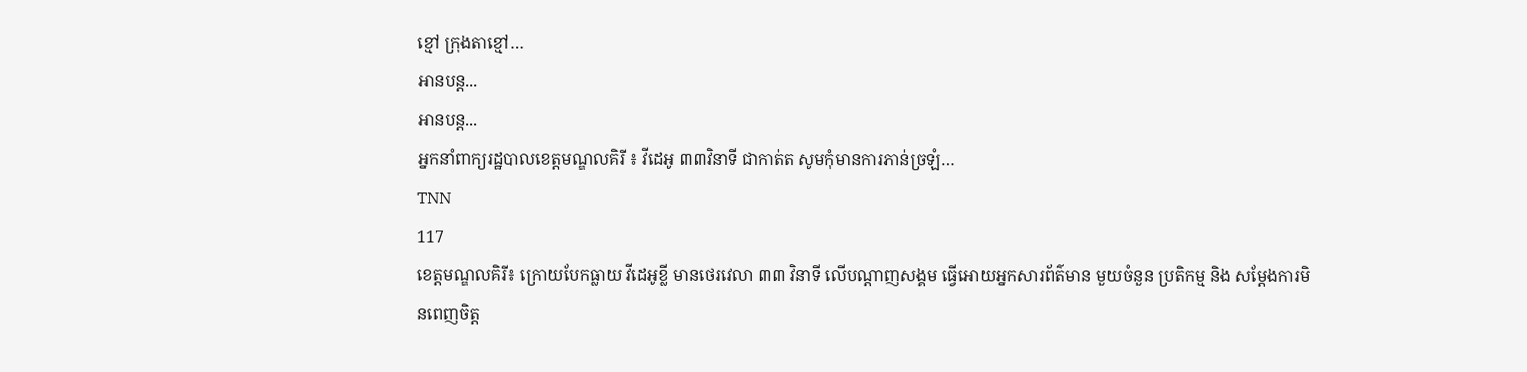ខ្មៅ ក្រុងតាខ្មៅ…
អានបន្ត...
អានបន្ត...
អ្នកនាំពាក្យរដ្ឋបាលខេត្តមណ្ឌលគិរី ៖ វីដេអូ ៣៣វិនាទី ជាកាត់ត សូមកុំមានការភាន់ច្រឡំ…
TNN
117
ខេត្តមណ្ឌលគិរី៖ ក្រោយបែកធ្លាយ វីដេអូខ្លី មានថេរវេលា ៣៣ វិនាទី លើបណ្តាញសង្គម ធ្វើអោយអ្នកសារព័ត៌មាន មួយចំនួន ប្រតិកម្ម និង សម្តែងការមិនពេញចិត្ត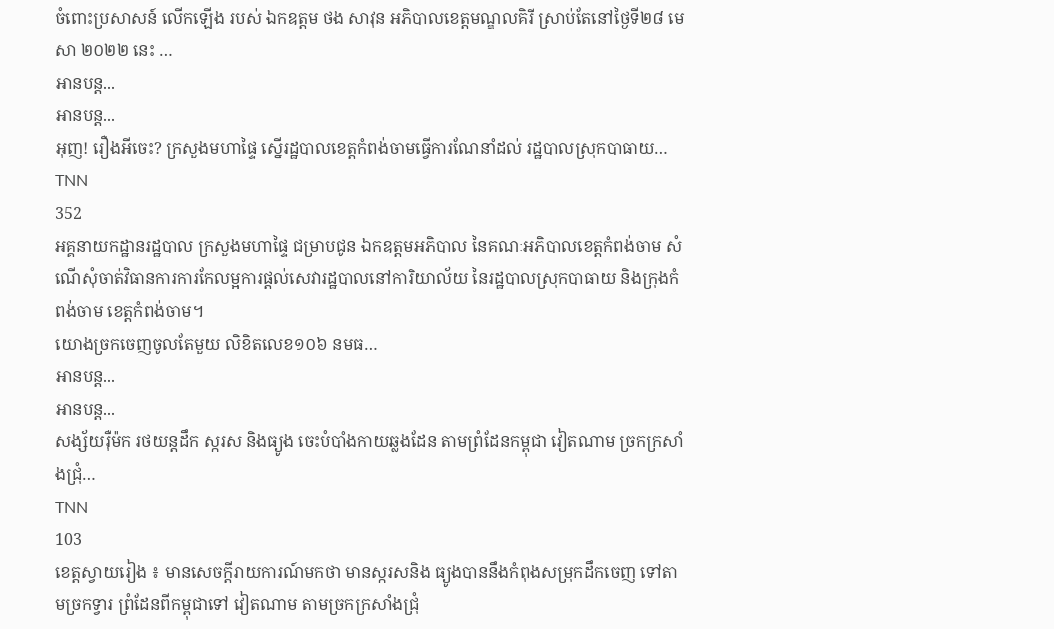ចំពោះប្រសាសន៍ លើកឡើង របស់ ឯកឧត្តម ថង សាវុន អភិបាលខេត្តមណ្ឌលគិរី ស្រាប់តែនៅថ្ងៃទី២៨ មេសា ២០២២ នេះ …
អានបន្ត...
អានបន្ត...
អុញ! រឿងអីចេះ? ក្រសួងមហាផ្ទៃ ស្នើរដ្ឋបាលខេត្តកំពង់ចាមធ្វើការណែនាំដល់ រដ្ឋបាលស្រុកបាធាយ…
TNN
352
អគ្គនាយកដ្ឋានរដ្ឋបាល ក្រសួងមហាផ្ទៃ ជម្រាបជូន ឯកឧត្តមអភិបាល នៃគណៈអភិបាលខេត្តកំពង់ចាម សំណើសុំចាត់វិធានការការកែលម្អការផ្តល់សេវារដ្ឋបាលនៅការិយាល័យ នៃរដ្ឋបាលស្រុកបាធាយ និងក្រុងកំពង់ចាម ខេត្តកំពង់ចាម។
យោងច្រកចេញចូលតែមួយ លិខិតលេខ១០៦ នមធ…
អានបន្ត...
អានបន្ត...
សង្ស័យរ៉ឺម៉ក រថយន្តដឹក ស្ករស និងធ្យូង ចេះបំបាំងកាយឆ្លងដែន តាមព្រំដែនកម្ពុជា វៀតណាម ច្រកក្រសាំងជ្រុំ…
TNN
103
ខេត្ដស្វាយរៀង ៖ មានសេចក្តីរាយការណ៍មកថា មានស្ករសនិង ធ្យូងបាននឹងកំពុងសម្រុកដឹកចេញ ទៅតាមច្រកទ្វារ ព្រំដែនពីកម្ពុជាទៅ វៀតណាម តាមច្រកក្រសាំងជ្រុំ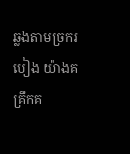ឆ្លងតាមច្រករបៀង យ៉ាងគគ្រឹកគ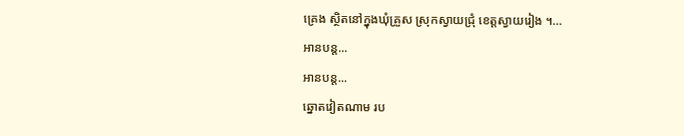គ្រេង ស្ថិតនៅក្នុងឃុំគ្រួស ស្រុកស្វាយជ្រុំ ខេត្តស្វាយរៀង ។…
អានបន្ត...
អានបន្ត...
ឆ្នោតវៀតណាម រប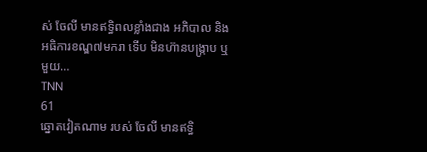ស់ ចែលី មានឥទ្ធិពលខ្លាំងជាង អភិបាល និង អធិការខណ្ឌ៧មករា ទើប មិនហ៊ានបង្ក្រាប ឬមួយ…
TNN
61
ឆ្នោតវៀតណាម របស់ ចែលី មានឥទ្ធិ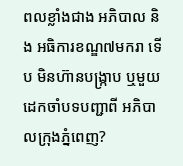ពលខ្លាំងជាង អភិបាល និង អធិការខណ្ឌ៧មករា ទើប មិនហ៊ានបង្ក្រាប ឬមួយ ដេកចាំបទបញ្ជាពី អភិបាលក្រុងភ្នំពេញ?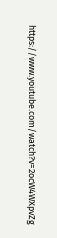https://www.youtube.com/watch?v=2ocW4WXpvZg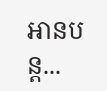អានបន្ត...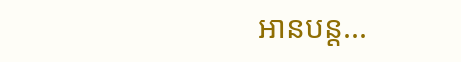អានបន្ត...